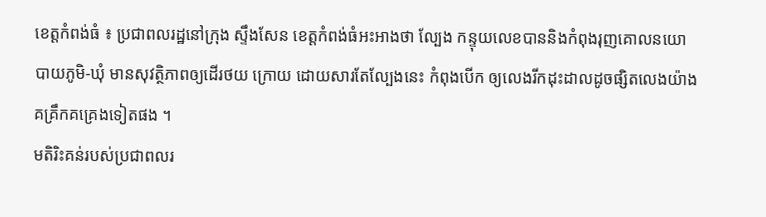ខេត្តកំពង់ធំ ៖ ប្រជាពលរដ្ឋនៅក្រុង ស្ទឹងសែន ខេត្តកំពង់ធំអះអាងថា ល្បែង កន្ទុយលេខបាននិងកំពុងរុញគោលនយោបាយភូមិ-ឃុំ មានសុវត្ថិភាពឲ្យដើរថយ ក្រោយ ដោយសារតែល្បែងនេះ កំពុងបើក ឲ្យលេងរីកដុះដាលដូចផ្សិតលេងយ៉ាង គគ្រឹកគគ្រេងទៀតផង ។
មតិរិះគន់របស់ប្រជាពលរ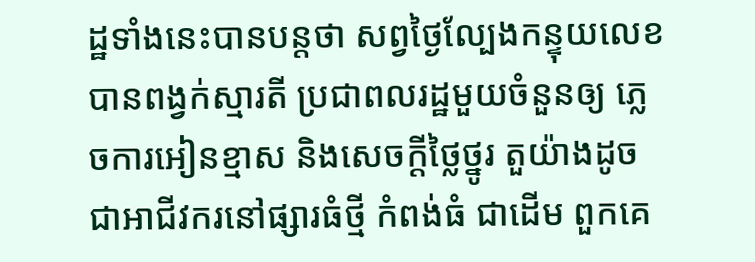ដ្ឋទាំងនេះបានបន្តថា សព្វថ្ងៃល្បែងកន្ទុយលេខបានពង្វក់ស្មារតី ប្រជាពលរដ្ឋមួយចំនួនឲ្យ ភ្លេចការអៀនខ្មាស និងសេចក្ដីថ្លៃថ្នូរ តួយ៉ាងដូចជាអាជីវករនៅផ្សារធំថ្មី កំពង់ធំ ជាដើម ពួកគេ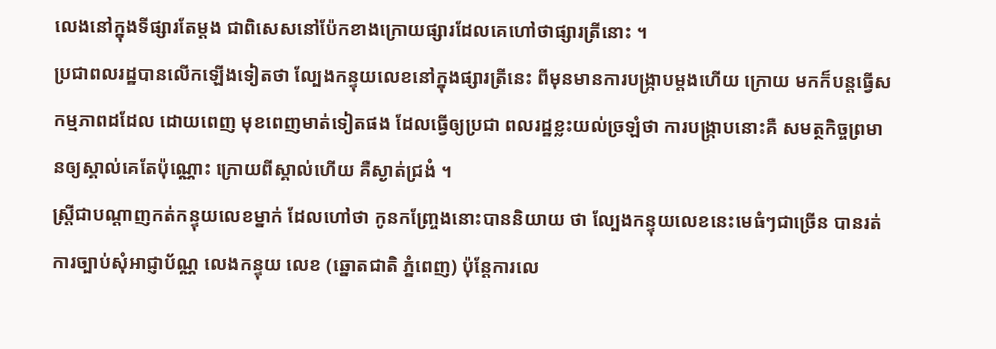លេងនៅក្នុងទីផ្សារតែម្ដង ជាពិសេសនៅប៉ែកខាងក្រោយផ្សារដែលគេហៅថាផ្សារត្រីនោះ ។
ប្រជាពលរដ្ឋបានលើកឡើងទៀតថា ល្បែងកន្ទុយលេខនៅក្នុងផ្សារត្រីនេះ ពីមុនមានការបង្ក្រាបម្ដងហើយ ក្រោយ មកក៏បន្តធ្វើសកម្មភាពដដែល ដោយពេញ មុខពេញមាត់ទៀតផង ដែលធ្វើឲ្យប្រជា ពលរដ្ឋខ្លះយល់ច្រឡំថា ការបង្ក្រាបនោះគឺ សមត្ថកិច្ចព្រមានឲ្យស្គាល់គេតែប៉ុណ្ណោះ ក្រោយពីស្គាល់ហើយ គឺស្ងាត់ជ្រងំ ។
ស្ត្រីជាបណ្ដាញកត់កន្ទុយលេខម្នាក់ ដែលហៅថា កូនកញ្ច្រែងនោះបាននិយាយ ថា ល្បែងកន្ទុយលេខនេះមេធំៗជាច្រើន បានរត់ការច្បាប់សុំអាជ្ញាប័ណ្ណ លេងកន្ទុយ លេខ (ឆ្នោតជាតិ ភ្នំពេញ) ប៉ុន្តែការលេ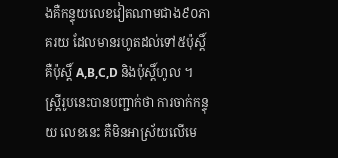ងគឺកន្ទុយលេខវៀតណាមជាង៩០ភាគរយ ដែលមានរហូតដល់ទៅ៥ប៉ុស្តិ៍ គឺប៉ុស្តិ៍ A,B,C,D និងប៉ុស្តិ៍ហូល ។
ស្ត្រីរូបនេះបានបញ្ជាក់ថា ការចាក់កន្ទុយ លេខនេះ គឺមិនអាស្រ័យលើមេ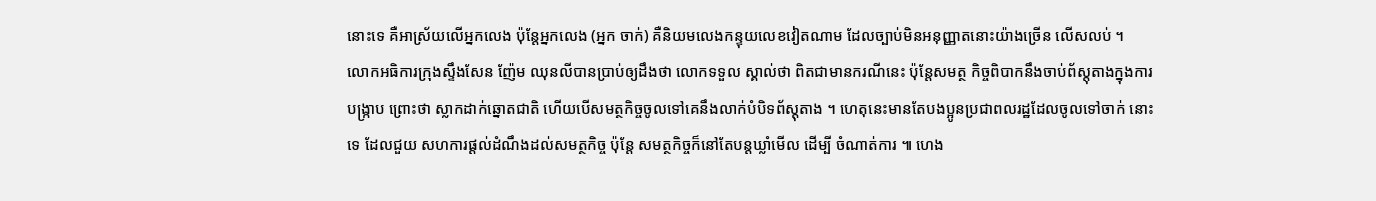នោះទេ គឺអាស្រ័យលើអ្នកលេង ប៉ុន្តែអ្នកលេង (អ្នក ចាក់) គឺនិយមលេងកន្ទុយលេខវៀតណាម ដែលច្បាប់មិនអនុញ្ញាតនោះយ៉ាងច្រើន លើសលប់ ។
លោកអធិការក្រុងស្ទឹងសែន ញ៉ែម ឈុនលីបានប្រាប់ឲ្យដឹងថា លោកទទួល ស្គាល់ថា ពិតជាមានករណីនេះ ប៉ុន្តែសមត្ថ កិច្ចពិបាកនឹងចាប់ព័ស្តុតាងក្នុងការបង្ក្រាប ព្រោះថា ស្លាកដាក់ឆ្នោតជាតិ ហើយបើសមត្ថកិច្ចចូលទៅគេនឹងលាក់បំបិទព័ស្តុតាង ។ ហេតុនេះមានតែបងប្អូនប្រជាពលរដ្ឋដែលចូលទៅចាក់ នោះទេ ដែលជួយ សហការផ្ដល់ដំណឹងដល់សមត្ថកិច្ច ប៉ុន្តែ សមត្ថកិច្ចក៏នៅតែបន្តឃ្លាំមើល ដើម្បី ចំណាត់ការ ៕ ហេង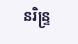នរិន្ទ្រ